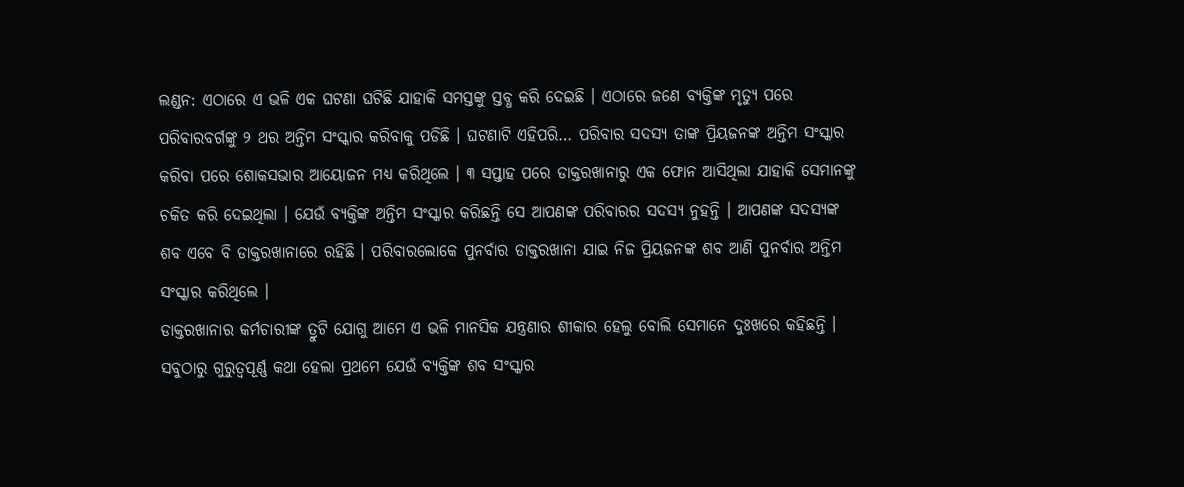ଲଣ୍ଡନ: ଏଠାରେ ଏ ଭଳି ଏକ ଘଟଣା ଘଟିଛି ଯାହାକି ସମସ୍ତଙ୍କୁ ସ୍ତବ୍ଧ କରି ଦେଇଛି । ଏଠାରେ ଜଣେ ବ୍ୟକ୍ତିଙ୍କ ମୃତ୍ୟୁ ପରେ ପରିବାରବର୍ଗଙ୍କୁ ୨ ଥର ଅନ୍ତିମ ସଂସ୍କାର କରିବାକୁ ପଡିଛି । ଘଟଣାଟି ଏହିପରି… ପରିବାର ସଦସ୍ୟ ତାଙ୍କ ପ୍ରିୟଜନଙ୍କ ଅନ୍ତିମ ସଂସ୍କାର କରିବା ପରେ ଶୋକସଭାର ଆୟୋଜନ ମଧ୍ୟ କରିଥିଲେ । ୩ ସପ୍ତାହ ପରେ ଡାକ୍ତରଖାନାରୁ ଏକ ଫୋନ ଆସିଥିଲା ଯାହାକି ସେମାନଙ୍କୁ ଚକିତ କରି ଦେଇଥିଲା । ଯେଉଁ ବ୍ୟକ୍ତିଙ୍କ ଅନ୍ତିମ ସଂସ୍କାର କରିଛନ୍ତି ସେ ଆପଣଙ୍କ ପରିବାରର ସଦସ୍ୟ ନୁହନ୍ତି । ଆପଣଙ୍କ ସଦସ୍ୟଙ୍କ ଶବ ଏବେ ବି ଡାକ୍ତରଖାନାରେ ରହିଛି । ପରିବାରଲୋକେ ପୁନର୍ବାର ଡାକ୍ତରଖାନା ଯାଇ ନିଜ ପ୍ରିୟଜନଙ୍କ ଶବ ଆଣି ପୁନର୍ବାର ଅନ୍ତିମ ସଂସ୍କାର କରିଥିଲେ ।
ଡାକ୍ତରଖାନାର କର୍ମଚାରୀଙ୍କ ତ୍ରୁଟି ଯୋଗୁ ଆମେ ଏ ଭଳି ମାନସିକ ଯନ୍ତ୍ରଣାର ଶୀକାର ହେଲୁ ବୋଲି ସେମାନେ ଦୁଃଖରେ କହିଛନ୍ତି । ସବୁଠାରୁ ଗୁରୁତ୍ୱପୂର୍ଣ୍ଣ କଥା ହେଲା ପ୍ରଥମେ ଯେଉଁ ବ୍ୟକ୍ତିଙ୍କ ଶବ ସଂସ୍କାର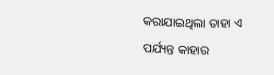କରାଯାଇଥିଲା ତାହା ଏ ପର୍ଯ୍ୟନ୍ତ କାହାର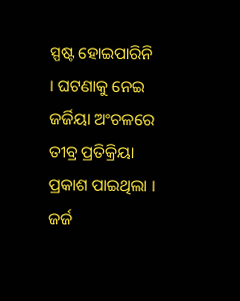ସ୍ପଷ୍ଟ ହୋଇପାରିନି । ଘଟଣାକୁ ନେଇ ଜର୍ଜିୟା ଅଂଚଳରେ ତୀବ୍ର ପ୍ରତିକ୍ରିୟା ପ୍ରକାଶ ପାଇଥିଲା । ଜର୍ଜ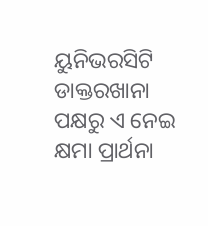ୟୁନିଭରସିଟି ଡାକ୍ତରଖାନା ପକ୍ଷରୁ ଏ ନେଇ କ୍ଷମା ପ୍ରାର୍ଥନା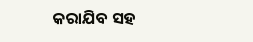କରାଯିବ ସହ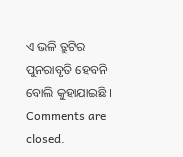ଏ ଭଳି ତ୍ରୁଟିର ପୁନରାବୃତି ହେବନି ବୋଲି କୁହାଯାଇଛି ।
Comments are closed.